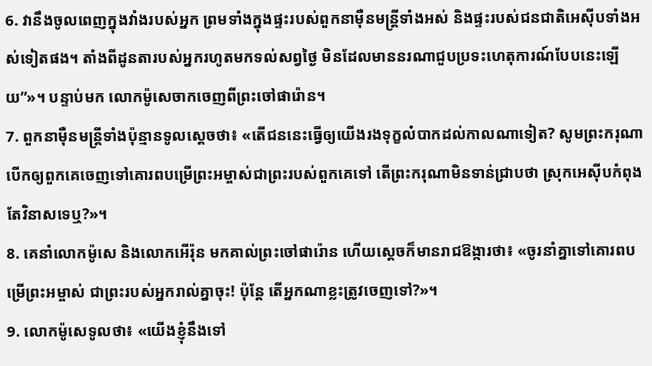6. វានឹងចូលពេញក្នុងវាំងរបស់អ្នក ព្រមទាំងក្នុងផ្ទះរបស់ពួកនាម៉ឺនមន្ត្រីទាំងអស់ និងផ្ទះរបស់ជនជាតិអេស៊ីបទាំងអស់ទៀតផង។ តាំងពីដូនតារបស់អ្នករហូតមកទល់សព្វថ្ងៃ មិនដែលមាននរណាជួបប្រទះហេតុការណ៍បែបនេះឡើយ”»។ បន្ទាប់មក លោកម៉ូសេចាកចេញពីព្រះចៅផារ៉ោន។
7. ពួកនាម៉ឺនមន្ត្រីទាំងប៉ុន្មានទូលស្ដេចថា៖ «តើជននេះធ្វើឲ្យយើងរងទុក្ខលំបាកដល់កាលណាទៀត? សូមព្រះករុណាបើកឲ្យពួកគេចេញទៅគោរពបម្រើព្រះអម្ចាស់ជាព្រះរបស់ពួកគេទៅ តើព្រះករុណាមិនទាន់ជ្រាបថា ស្រុកអេស៊ីបកំពុងតែវិនាសទេឬ?»។
8. គេនាំលោកម៉ូសេ និងលោកអើរ៉ុន មកគាល់ព្រះចៅផារ៉ោន ហើយស្ដេចក៏មានរាជឱង្ការថា៖ «ចូរនាំគ្នាទៅគោរពបម្រើព្រះអម្ចាស់ ជាព្រះរបស់អ្នករាល់គ្នាចុះ! ប៉ុន្តែ តើអ្នកណាខ្លះត្រូវចេញទៅ?»។
9. លោកម៉ូសេទូលថា៖ «យើងខ្ញុំនឹងទៅ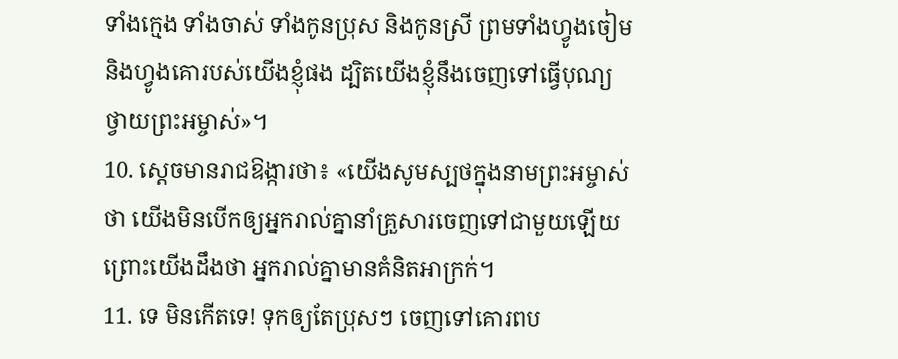ទាំងក្មេង ទាំងចាស់ ទាំងកូនប្រុស និងកូនស្រី ព្រមទាំងហ្វូងចៀម និងហ្វូងគោរបស់យើងខ្ញុំផង ដ្បិតយើងខ្ញុំនឹងចេញទៅធ្វើបុណ្យថ្វាយព្រះអម្ចាស់»។
10. ស្ដេចមានរាជឱង្ការថា៖ «យើងសូមស្បថក្នុងនាមព្រះអម្ចាស់ថា យើងមិនបើកឲ្យអ្នករាល់គ្នានាំគ្រួសារចេញទៅជាមួយឡើយ ព្រោះយើងដឹងថា អ្នករាល់គ្នាមានគំនិតអាក្រក់។
11. ទេ មិនកើតទេ! ទុកឲ្យតែប្រុសៗ ចេញទៅគោរពប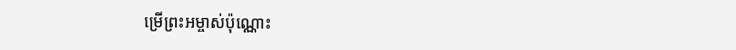ម្រើព្រះអម្ចាស់ប៉ុណ្ណោះ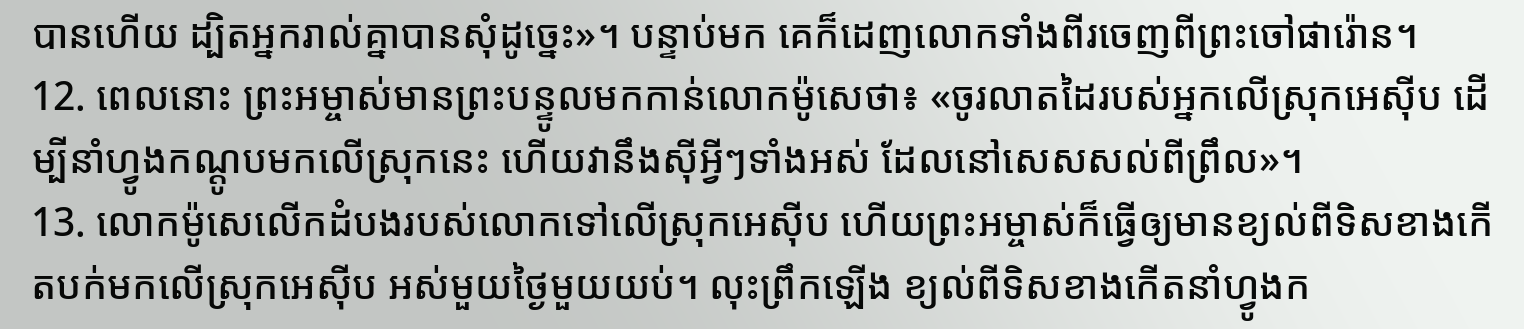បានហើយ ដ្បិតអ្នករាល់គ្នាបានសុំដូច្នេះ»។ បន្ទាប់មក គេក៏ដេញលោកទាំងពីរចេញពីព្រះចៅផារ៉ោន។
12. ពេលនោះ ព្រះអម្ចាស់មានព្រះបន្ទូលមកកាន់លោកម៉ូសេថា៖ «ចូរលាតដៃរបស់អ្នកលើស្រុកអេស៊ីប ដើម្បីនាំហ្វូងកណ្ដូបមកលើស្រុកនេះ ហើយវានឹងស៊ីអ្វីៗទាំងអស់ ដែលនៅសេសសល់ពីព្រឹល»។
13. លោកម៉ូសេលើកដំបងរបស់លោកទៅលើស្រុកអេស៊ីប ហើយព្រះអម្ចាស់ក៏ធ្វើឲ្យមានខ្យល់ពីទិសខាងកើតបក់មកលើស្រុកអេស៊ីប អស់មួយថ្ងៃមួយយប់។ លុះព្រឹកឡើង ខ្យល់ពីទិសខាងកើតនាំហ្វូងក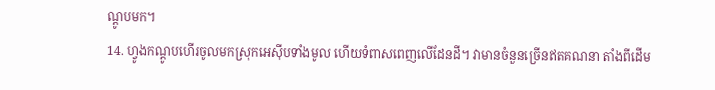ណ្ដូបមក។
14. ហ្វូងកណ្ដូបហើរចូលមកស្រុកអេស៊ីបទាំងមូល ហើយទំពាសពេញលើដែនដី។ វាមានចំនួនច្រើនឥតគណនា តាំងពីដើម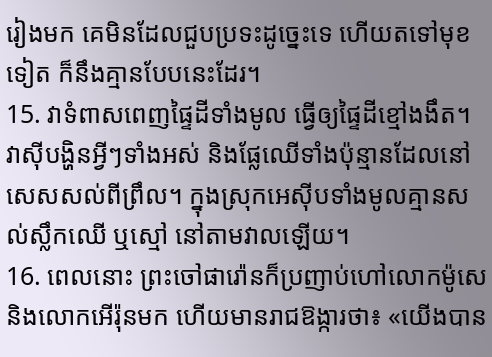រៀងមក គេមិនដែលជួបប្រទះដូច្នេះទេ ហើយតទៅមុខទៀត ក៏នឹងគ្មានបែបនេះដែរ។
15. វាទំពាសពេញផ្ទៃដីទាំងមូល ធ្វើឲ្យផ្ទៃដីខ្មៅងងឹត។ វាស៊ីបង្ហិនអ្វីៗទាំងអស់ និងផ្លែឈើទាំងប៉ុន្មានដែលនៅសេសសល់ពីព្រឹល។ ក្នុងស្រុកអេស៊ីបទាំងមូលគ្មានសល់ស្លឹកឈើ ឬស្មៅ នៅតាមវាលឡើយ។
16. ពេលនោះ ព្រះចៅផារ៉ោនក៏ប្រញាប់ហៅលោកម៉ូសេ និងលោកអើរ៉ុនមក ហើយមានរាជឱង្ការថា៖ «យើងបាន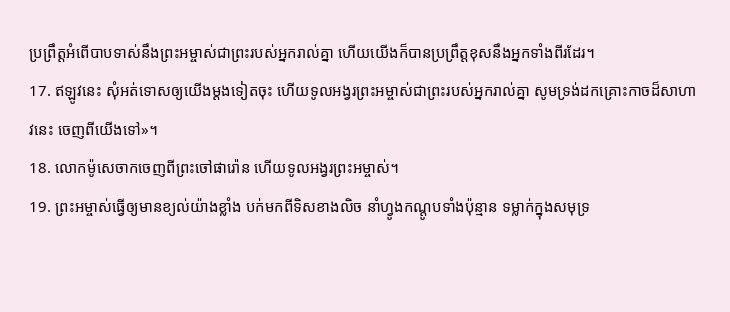ប្រព្រឹត្តអំពើបាបទាស់នឹងព្រះអម្ចាស់ជាព្រះរបស់អ្នករាល់គ្នា ហើយយើងក៏បានប្រព្រឹត្តខុសនឹងអ្នកទាំងពីរដែរ។
17. ឥឡូវនេះ សុំអត់ទោសឲ្យយើងម្ដងទៀតចុះ ហើយទូលអង្វរព្រះអម្ចាស់ជាព្រះរបស់អ្នករាល់គ្នា សូមទ្រង់ដកគ្រោះកាចដ៏សាហាវនេះ ចេញពីយើងទៅ»។
18. លោកម៉ូសេចាកចេញពីព្រះចៅផារ៉ោន ហើយទូលអង្វរព្រះអម្ចាស់។
19. ព្រះអម្ចាស់ធ្វើឲ្យមានខ្យល់យ៉ាងខ្លាំង បក់មកពីទិសខាងលិច នាំហ្វូងកណ្ដូបទាំងប៉ុន្មាន ទម្លាក់ក្នុងសមុទ្រ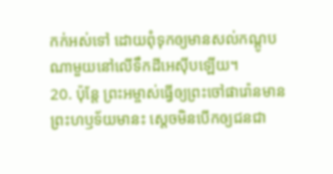កក់អស់ទៅ ដោយពុំទុកឲ្យមានសល់កណ្ដូបណាមួយនៅលើទឹកដីអេស៊ីបឡើយ។
20. ប៉ុន្តែ ព្រះអម្ចាស់ធ្វើឲ្យព្រះចៅផារ៉ោនមានព្រះហឫទ័យមានះ ស្ដេចមិនបើកឲ្យជនជា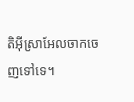តិអ៊ីស្រាអែលចាកចេញទៅទេ។